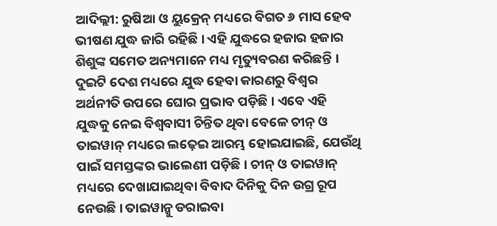ଆଦିଲ୍ଲୀ: ରୁଷିଆ ଓ ୟୁକ୍ରେନ୍ ମଧ୍ୟରେ ବିଗତ ୬ ମାସ ହେବ ଭୀଷଣ ଯୁଦ୍ଧ ଜାରି ରହିଛି । ଏହି ଯୁଦ୍ଧରେ ହଜାର ହଜାର ଶିଶୁଙ୍କ ସମେତ ଅନ୍ୟମାନେ ମଧ୍ୟ ମୃତ୍ୟୁବରଣ କରିଛନ୍ତି । ଦୁଇଟି ଦେଶ ମଧ୍ୟରେ ଯୁଦ୍ଧ ହେବା କାରଣରୁ ବିଶ୍ୱର ଅର୍ଥନୀତି ଉପରେ ଘୋର ପ୍ରଭାବ ପଡ଼ିଛି । ଏବେ ଏହି ଯୁଦ୍ଧକୁ ନେଇ ବିଶ୍ୱବାସୀ ଚିନ୍ତିତ ଥିବା ବେଳେ ଚୀନ୍ ଓ ତାଇୱାନ୍ ମଧ୍ୟରେ ଲଢ଼େଇ ଆରମ୍ଭ ହୋଇଯାଇଛି, ଯେଉଁଥି ପାଇଁ ସମସ୍ତଙ୍କର ଭାଲେଣୀ ପଡ଼ିଛି । ଚୀନ୍ ଓ ତାଇୱାନ୍ ମଧ୍ୟରେ ଦେଖାଯାଇଥିବା ବିବାଦ ଦିନିକୁ ଦିନ ଉଗ୍ର ରୂପ ନେଉଛି । ତାଇୱାନ୍କୁ ଡରାଇବା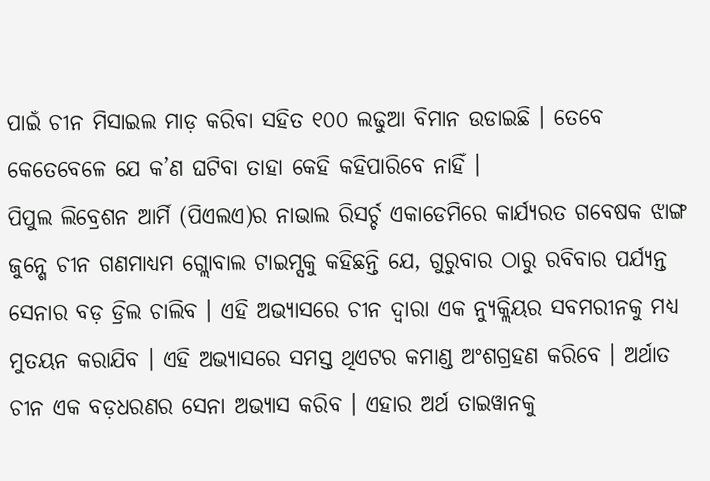ପାଇଁ ଚୀନ ମିସାଇଲ ମାଡ଼ କରିବା ସହିତ ୧୦୦ ଲଢୁଆ ବିମାନ ଉଡାଇଛି । ତେବେ କେତେବେଳେ ଯେ କ’ଣ ଘଟିବା ତାହା କେହି କହିପାରିବେ ନାହିଁ ।
ପିପୁଲ ଲିବ୍ରେଶନ ଆର୍ମି (ପିଏଲଏ)ର ନାଭାଲ ରିସର୍ଚ୍ଚ ଏକାଡେମିରେ କାର୍ଯ୍ୟରତ ଗବେଷକ ଝାଙ୍ଗ ଜୁନ୍ଶେ ଚୀନ ଗଣମାଧ୍ୟମ ଗ୍ଲୋବାଲ ଟାଇମ୍ସକୁ କହିଛନ୍ତି ଯେ, ଗୁରୁବାର ଠାରୁ ରବିବାର ପର୍ଯ୍ୟନ୍ତ ସେନାର ବଡ଼ ଡ୍ରିଲ ଚାଲିବ । ଏହି ଅଭ୍ୟାସରେ ଚୀନ ଦ୍ୱାରା ଏକ ନ୍ୟୁକ୍ଲିୟର ସବମରୀନକୁ ମଧ୍ୟ ମୁତୟନ କରାଯିବ । ଏହି ଅଭ୍ୟାସରେ ସମସ୍ତ ଥିଏଟର କମାଣ୍ଡ ଅଂଶଗ୍ରହଣ କରିବେ । ଅର୍ଥାତ ଚୀନ ଏକ ବଡ଼ଧରଣର ସେନା ଅଭ୍ୟାସ କରିବ । ଏହାର ଅର୍ଥ ତାଇୱାନକୁ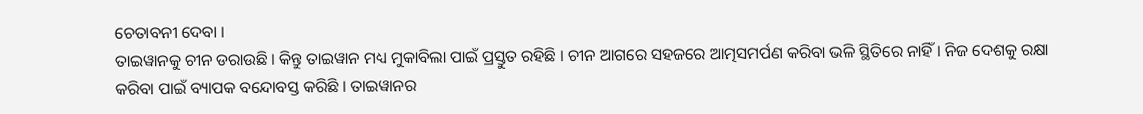ଚେତାବନୀ ଦେବା ।
ତାଇୱାନକୁ ଚୀନ ଡରାଉଛି । କିନ୍ତୁ ତାଇୱାନ ମଧ୍ୟ ମୁକାବିଲା ପାଇଁ ପ୍ରସ୍ତୁତ ରହିଛି । ଚୀନ ଆଗରେ ସହଜରେ ଆତ୍ମସମର୍ପଣ କରିବା ଭଳି ସ୍ଥିତିରେ ନାହିଁ । ନିଜ ଦେଶକୁ ରକ୍ଷା କରିବା ପାଇଁ ବ୍ୟାପକ ବନ୍ଦୋବସ୍ତ କରିଛି । ତାଇୱାନର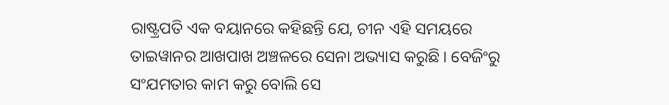ରାଷ୍ଟ୍ରପତି ଏକ ବୟାନରେ କହିଛନ୍ତି ଯେ, ଚୀନ ଏହି ସମୟରେ ତାଇୱାନର ଆଖପାଖ ଅଞ୍ଚଳରେ ସେନା ଅଭ୍ୟାସ କରୁଛି । ବେଜିଂରୁ ସଂଯମତାର କାମ କରୁ ବୋଲି ସେ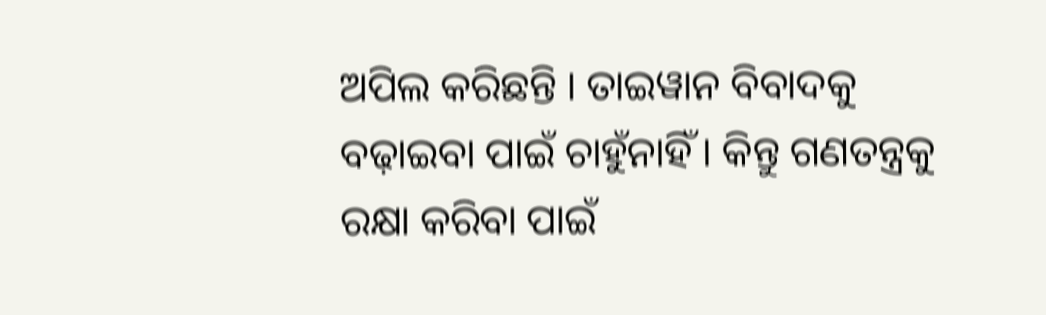ଅପିଲ କରିଛନ୍ତି । ତାଇୱାନ ବିବାଦକୁ ବଢ଼ାଇବା ପାଇଁ ଚାହୁଁନାହିଁ । କିନ୍ତୁ ଗଣତନ୍ତ୍ରକୁ ରକ୍ଷା କରିବା ପାଇଁ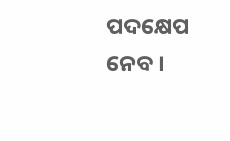ପଦକ୍ଷେପ ନେବ ।